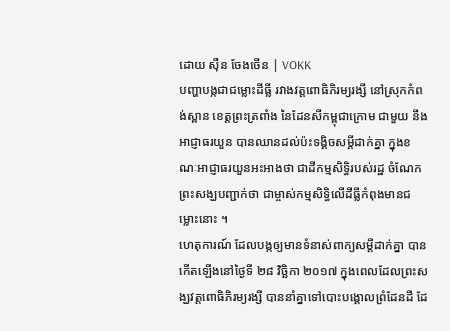ដោយ ស៊ឺន ចែងចើន | VOKK
បញ្ហាបង្កជាជម្លោះដីធ្លី រវាងវត្តពោធិភិរម្យរង្សី នៅស្រុកកំពង់ស្ពាន ខេត្តព្រះត្រពាំង នៃដែនសីកម្ពុជាក្រោម ជាមួយ នឹងអាជ្ញាធរយួន បានឈានដល់ប៉ះទង្គិចសម្តីដាក់គ្នា ក្នុងខណៈអាជ្ញាធរយួនអះអាងថា ជាដីកម្មសិទ្ធិរបស់រដ្ឋ ចំណែកព្រះសង្ឃបញ្ជាក់ថា ជាម្ចាស់កម្មសិទ្ធិលើដីធ្លីកំពុងមានជម្លោះនោះ ។
ហេតុការណ៍ ដែលបង្កឲ្យមានទំនាស់ពាក្យសម្តីដាក់គ្នា បានកើតឡើងនៅថ្ងៃទី ២៨ វិច្ឆិកា ២០១៧ ក្នុងពេលដែលព្រះសង្ឃវត្តពោធិភិរម្យរង្សី បាននាំគ្នាទៅបោះបង្គោលព្រំដែនដី ដែ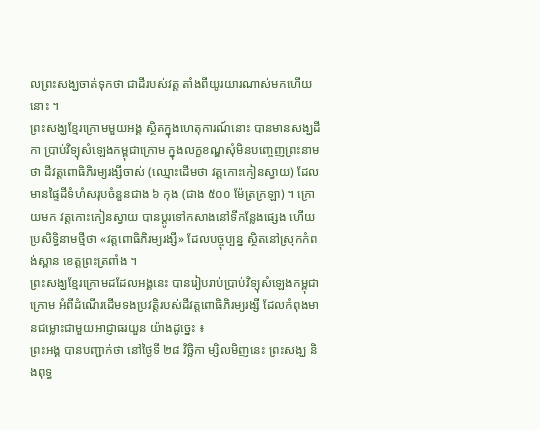លព្រះសង្ឃចាត់ទុកថា ជាដីរបស់វត្ត តាំងពីយូរយារណាស់មកហើយនោះ ។
ព្រះសង្ឃខ្មែរក្រោមមួយអង្គ ស្ថិតក្នុងហេតុការណ៍នោះ បានមានសង្ឃដីកា ប្រាប់វិទ្យុសំឡេងកម្ពុជាក្រោម ក្នុងលក្ខខណ្ឌសុំមិនបញ្ចេញព្រះនាមថា ដីវត្តពោធិភិរម្យរង្សីចាស់ (ឈ្មោះដើមថា វត្តកោះកៀនស្វាយ) ដែលមានផ្ទៃដីទំហំសរុបចំនួនជាង ៦ កុង (ជាង ៥០០ ម៉ែត្រក្រឡា) ។ ក្រោយមក វត្តកោះកៀនស្វាយ បានប្តូរទៅកសាងនៅទីកន្លែងផ្សេង ហើយប្រសិទ្ធិនាមថ្មីថា «វត្តពោធិភិរម្យរង្សី» ដែលបច្ចុប្បន្ន ស្ថិតនៅស្រុកកំពង់ស្ពាន ខេត្តព្រះត្រពាំង ។
ព្រះសង្ឃខ្មែរក្រោមដដែលអង្គនេះ បានរៀបរាប់ប្រាប់វិទ្យុសំឡេងកម្ពុជាក្រោម អំពីដំណើរដើមទងប្រវត្តិរបស់ដីវត្តពោធិភិរម្យរង្សី ដែលកំពុងមានជម្លោះជាមួយអាជ្ញាធរយួន យ៉ាងដូច្នេះ ៖
ព្រះអង្គ បានបញ្ជាក់ថា នៅថ្ងៃទី ២៨ វិច្ឆិកា ម្សិលមិញនេះ ព្រះសង្ឃ និងពុទ្ធ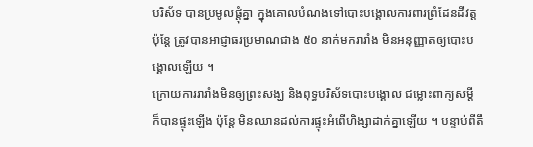បរិស័ទ បានប្រមូលផ្តុំគ្នា ក្នុងគោលបំណងទៅបោះបង្គោលការពារព្រំដែនដីវត្ត ប៉ុន្តែ ត្រូវបានអាជ្ញាធរប្រមាណជាង ៥០ នាក់មករារាំង មិនអនុញ្ញាតឲ្យបោះបង្គោលឡើយ ។
ក្រោយការរារាំងមិនឲ្យព្រះសង្ឃ និងពុទ្ធបរិស័ទបោះបង្គោល ជម្លោះពាក្យសម្តី ក៏បានផ្ទុះឡើង ប៉ុន្តែ មិនឈានដល់ការផ្ទុះអំពើហិង្សាដាក់គ្នាឡើយ ។ បន្ទាប់ពីតឹ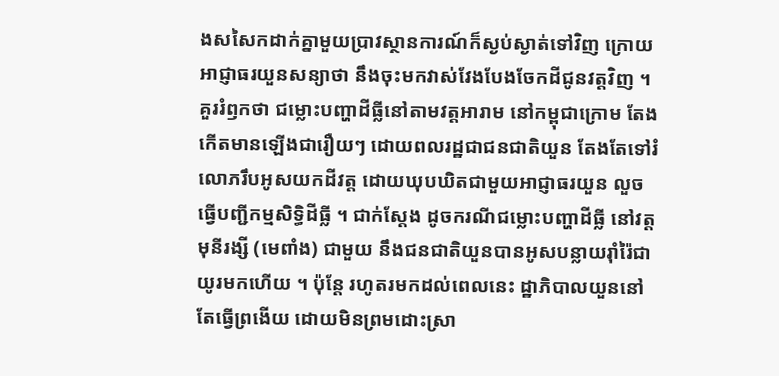ងសសៃកដាក់គ្នាមួយប្រាវស្ថានការណ៍ក៏ស្ងប់ស្ងាត់ទៅវិញ ក្រោយអាជ្ញាធរយួនសន្យាថា នឹងចុះមកវាស់វែងបែងចែកដីជូនវត្តវិញ ។
គួររំឭកថា ជម្លោះបញ្ហាដីធ្លីនៅតាមវត្តអារាម នៅកម្ពុជាក្រោម តែងកើតមានឡើងជារឿយៗ ដោយពលរដ្ឋជាជនជាតិយួន តែងតែទៅរំលោភរឹបអូសយកដីវត្ត ដោយឃុបឃិតជាមួយអាជ្ញាធរយួន លួចធ្វើបញ្ជីកម្មសិទ្ធិដីធ្លី ។ ជាក់ស្តែង ដូចករណីជម្លោះបញ្ហាដីធ្លី នៅវត្តមុនីរង្សី (មេពាំង) ជាមួយ នឹងជនជាតិយួនបានអូសបន្លាយរ៉ាំរ៉ៃជាយូរមកហើយ ។ ប៉ុន្តែ រហូតរមកដល់ពេលនេះ ដ្ឋាភិបាលយួននៅតែធ្វើព្រងើយ ដោយមិនព្រមដោះស្រា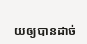យឲ្យបានដាច់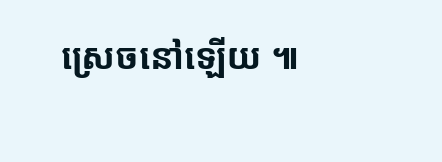ស្រេចនៅឡើយ ៕